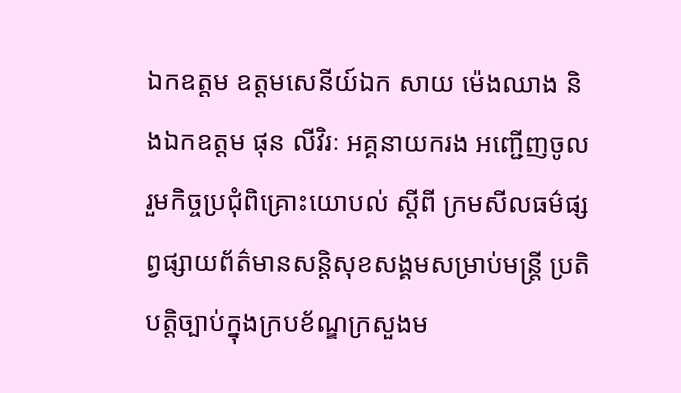ឯកឧត្តម ឧត្ដមសេនីយ៍ឯក សាយ ម៉េងឈាង និងឯកឧត្តម ផុន លីវិរៈ អគ្គនាយករង អញ្ជើញចូលរួមកិច្ចប្រជុំពិគ្រោះយោបល់ ស្ដីពី ក្រមសីលធម៌ផ្សព្វផ្សាយព័ត៌មានសន្តិសុខសង្គមសម្រាប់មន្រ្តី ប្រតិបត្តិច្បាប់ក្នុងក្របខ័ណ្ឌក្រសួងម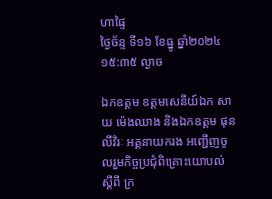ហាផ្ទៃ
ថ្ងៃច័ន្ទ ទី១៦ ខែធ្នូ ឆ្នាំ២០២៤ ១៥:៣៥ ល្ងាច

ឯកឧត្តម ឧត្ដមសេនីយ៍ឯក សាយ ម៉េងឈាង និងឯកឧត្តម ផុន លីវិរៈ អគ្គនាយករង អញ្ជើញចូលរួមកិច្ចប្រជុំពិគ្រោះយោបល់ ស្ដីពី ក្រ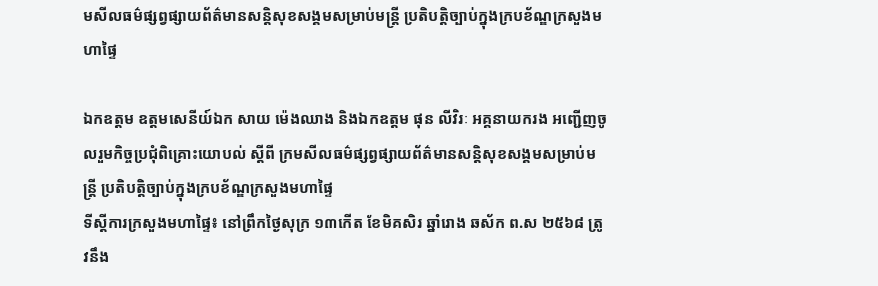មសីលធម៌ផ្សព្វផ្សាយព័ត៌មានសន្តិសុខសង្គមសម្រាប់មន្រ្តី ប្រតិបត្តិច្បាប់ក្នុងក្របខ័ណ្ឌក្រសួងមហាផ្ទៃ

ឯកឧត្តម ឧត្ដមសេនីយ៍ឯក សាយ ម៉េងឈាង និងឯកឧត្តម ផុន លីវិរៈ អគ្គនាយករង អញ្ជើញចូលរួមកិច្ចប្រជុំពិគ្រោះយោបល់ ស្ដីពី ក្រមសីលធម៌ផ្សព្វផ្សាយព័ត៌មានសន្តិសុខសង្គមសម្រាប់មន្រ្តី ប្រតិបត្តិច្បាប់ក្នុងក្របខ័ណ្ឌក្រសួងមហាផ្ទៃ
ទីស្ដីការក្រសួងមហាផ្ទៃ៖ នៅព្រឹកថ្ងៃសុក្រ ១៣កើត ខែមិគសិរ ឆ្នាំរោង ឆស័ក ព.ស ២៥៦៨ ត្រូវនឹង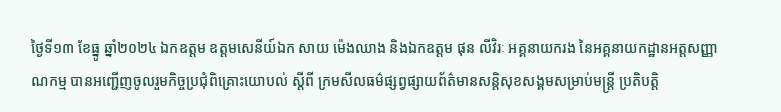ថ្ងៃទី១៣ ខែធ្នូ ឆ្នាំ២០២៤ ឯកឧត្តម ឧត្ដមសេនីយ៍ឯក សាយ ម៉េងឈាង និងឯកឧត្តម ផុន លីវិរៈ អគ្គនាយករង នៃអគ្គនាយកដ្ឋានអត្តសញ្ញាណកម្ម បានអញ្ជើញចូលរួមកិច្ចប្រជុំពិគ្រោះយោបល់ ស្ដីពី ក្រមសីលធម៌ផ្សព្វផ្សាយព័ត៌មានសន្តិសុខសង្គមសម្រាប់មន្រ្តី ប្រតិបត្តិ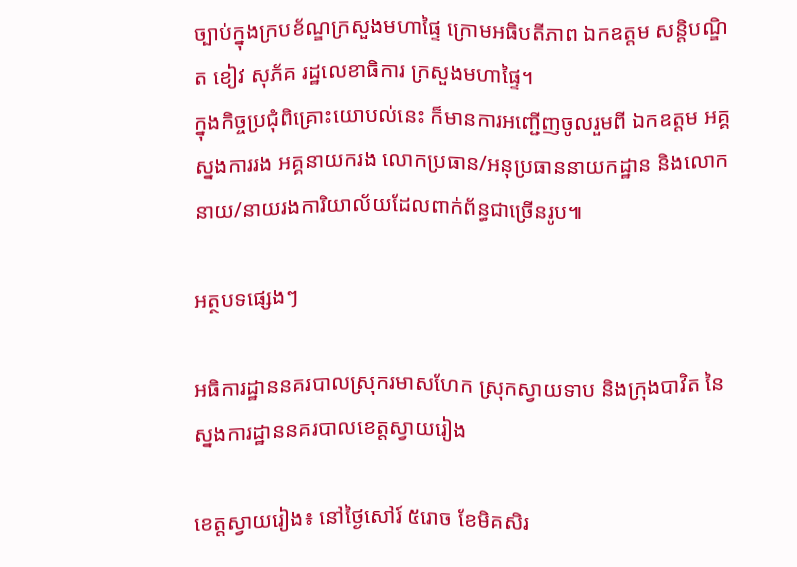ច្បាប់ក្នុងក្របខ័ណ្ឌក្រសួងមហាផ្ទៃ ក្រោមអធិបតីភាព ឯកឧត្តម សន្តិបណ្ឌិត ខៀវ សុភ័គ រដ្ឋលេខាធិការ ក្រសួងមហាផ្ទៃ។
ក្នុងកិច្ចប្រជុំពិគ្រោះយោបល់នេះ ក៏មានការអញ្ជើញចូលរួមពី ឯកឧត្តម អគ្គស្នងការរង អគ្គនាយករង លោកប្រធាន/អនុប្រធាននាយកដ្ឋាន និងលោកនាយ/នាយរងការិយាល័យដែលពាក់ព័ន្ធជាច្រើនរូប៕

អត្ថបទផ្សេងៗ

អធិការដ្ឋាននគរបាលស្រុករមាសហែក ស្រុកស្វាយទាប និងក្រុងបាវិត នៃស្នងការដ្ឋាននគរបាលខេត្តស្វាយរៀង

ខេត្តស្វាយរៀង៖ នៅថ្ងៃសៅរ៍ ៥រោច ខែមិគសិរ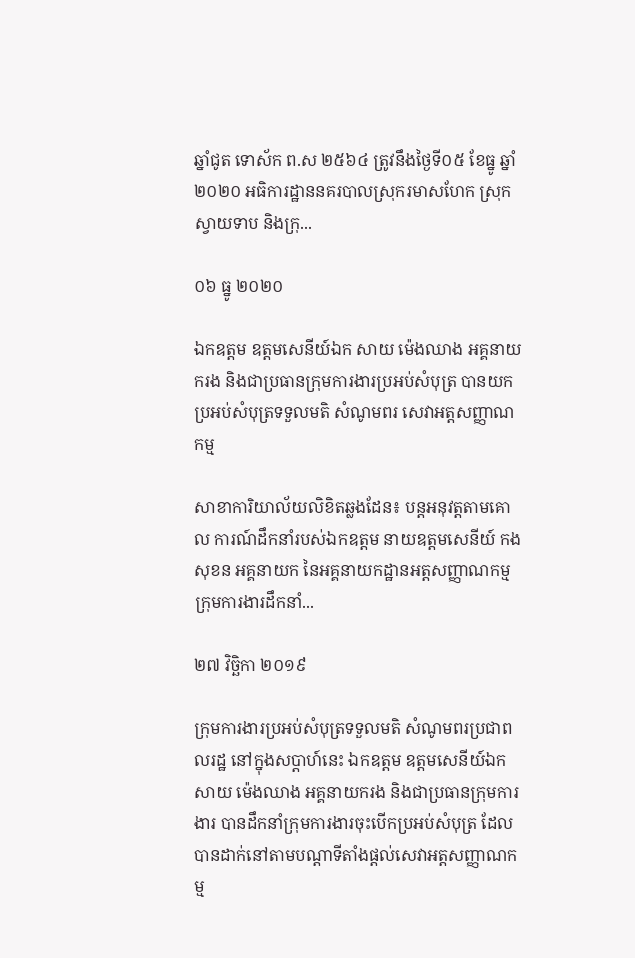ឆ្នាំជូត ទោស័ក ព.ស ២៥៦៤ ត្រូវនឹងថ្ងៃទី០៥ ខែធ្នូ ឆ្នាំ២០២០ អធិការដ្ឋាននគរបាលស្រុករមាសហែក ស្រុកស្វាយទាប និងក្រុ...

០៦ ធ្នូ ២០២០

ឯកឧត្តម ឧត្តមសេនីយ៍ឯក សាយ ម៉េងឈាង អគ្គនាយករង និងជាប្រធានក្រុមការងារប្រអប់សំបុត្រ បានយកប្រអប់សំបុត្រទទួលមតិ សំណូមពរ សេវាអត្តសញ្ញាណកម្ម

សាខាការិយាល័យលិខិតឆ្លងដែន៖ បន្តអនុវត្តតាមគោល ការណ៍ដឹកនាំរបស់ឯកឧត្តម នាយឧត្តមសេនីយ៍ កង សុខន អគ្គនាយក នៃអគ្គនាយកដ្ឋានអត្តសញ្ញាណកម្ម ក្រុមការងារដឹកនាំ...

២៧ វិច្ឆិកា ២០១៩

ក្រុមការងារប្រអប់សំបុត្រទទួលមតិ សំណូមពរប្រជាពលរដ្ឋ នៅក្នុងសប្តាហ៍នេះ ឯកឧត្តម ឧត្តមសេនីយ៍ឯក សាយ ម៉េងឈាង អគ្គនាយករង និងជាប្រធានក្រុមការងារ បានដឹកនាំក្រុមការងារចុះបើកប្រអប់សំបុត្រ ដែលបានដាក់នៅតាមបណ្តាទីតាំងផ្តល់សេវាអត្តសញ្ញាណកម្ម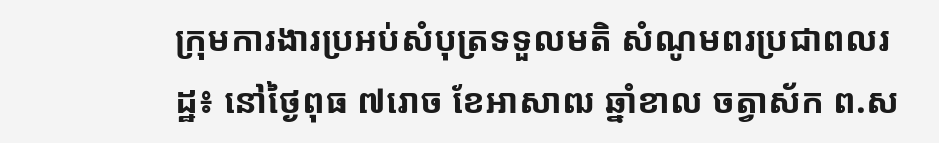ក្រុមការងារប្រអប់សំបុត្រទទួលមតិ សំណូមពរប្រជាពលរដ្ឋ៖ នៅថ្ងៃពុធ ៧រោច ខែអាសាឍ ឆ្នាំខាល ចត្វាស័ក ព.ស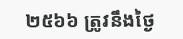២៥៦៦ ត្រូវនឹងថ្ងៃ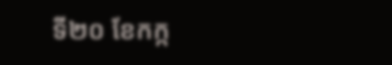ទី២០ ខែកក្ក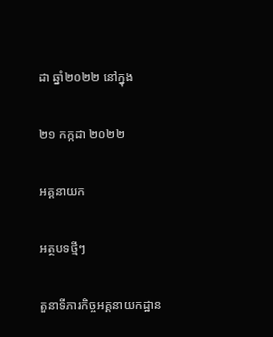ដា ឆ្នាំ២០២២ នៅក្នុង

២១ កក្កដា ២០២២

អគ្គនាយក

អត្ថបទថ្មីៗ

តួនាទីភារកិច្ចអគ្គនាយកដ្ឋាន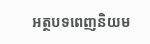អត្ថបទពេញនិយម